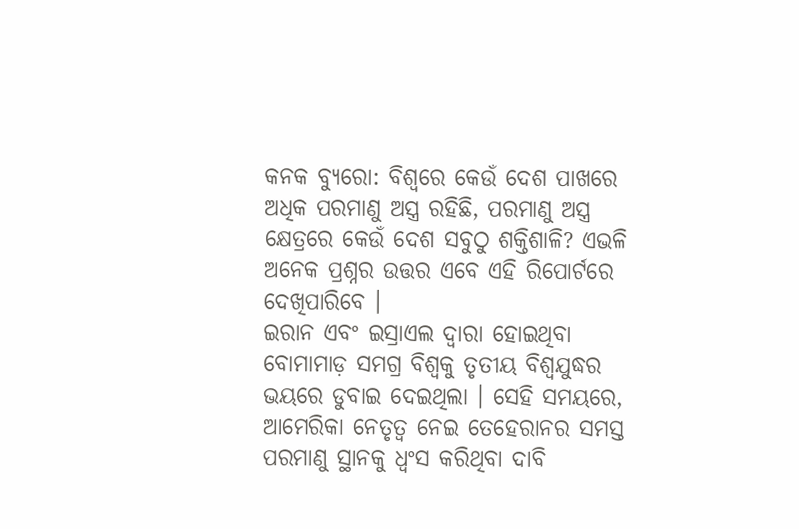କନକ ବ୍ୟୁରୋ: ବିଶ୍ବରେ କେଉଁ ଦେଶ ପାଖରେ ଅଧିକ ପରମାଣୁ ଅସ୍ତ୍ର ରହିଛି, ପରମାଣୁ ଅସ୍ତ୍ର କ୍ଷେତ୍ରରେ କେଉଁ ଦେଶ ସବୁଠୁ ଶକ୍ତିଶାଳି? ଏଭଳି ଅନେକ ପ୍ରଶ୍ନର ଉତ୍ତର ଏବେ ଏହି ରିପୋର୍ଟରେ ଦେଖିପାରିବେ ।
ଇରାନ ଏବଂ ଇସ୍ରାଏଲ ଦ୍ୱାରା ହୋଇଥିବା ବୋମାମାଡ଼ ସମଗ୍ର ବିଶ୍ୱକୁ ତୃତୀୟ ବିଶ୍ୱଯୁଦ୍ଧର ଭୟରେ ଡୁବାଇ ଦେଇଥିଲା । ସେହି ସମୟରେ, ଆମେରିକା ନେତୃତ୍ୱ ନେଇ ତେହେରାନର ସମସ୍ତ ପରମାଣୁ ସ୍ଥାନକୁ ଧ୍ୱଂସ କରିଥିବା ଦାବି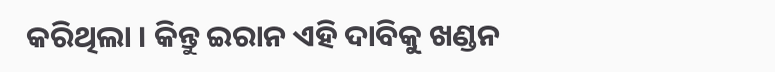କରିଥିଲା । କିନ୍ତୁ ଇରାନ ଏହି ଦାବିକୁ ଖଣ୍ଡନ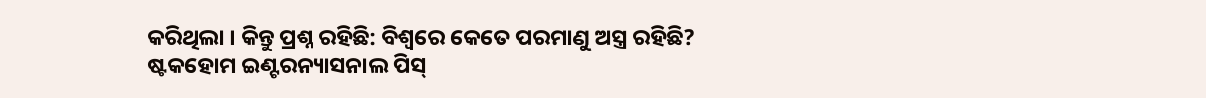କରିଥିଲା । କିନ୍ତୁ ପ୍ରଶ୍ନ ରହିଛି: ବିଶ୍ୱରେ କେତେ ପରମାଣୁ ଅସ୍ତ୍ର ରହିଛି?
ଷ୍ଟକହୋମ ଇଣ୍ଟରନ୍ୟାସନାଲ ପିସ୍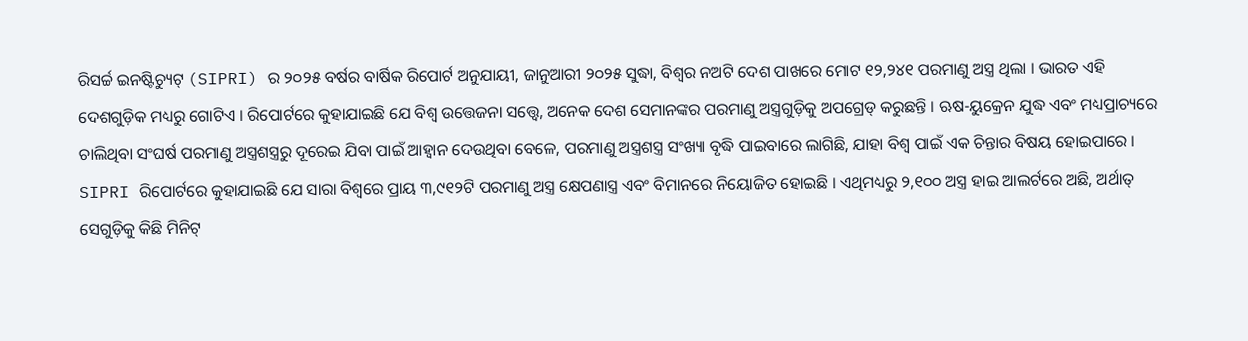ରିସର୍ଚ୍ଚ ଇନଷ୍ଟିଚ୍ୟୁଟ୍ (SIPRI) ର ୨୦୨୫ ବର୍ଷର ବାର୍ଷିକ ରିପୋର୍ଟ ଅନୁଯାୟୀ, ଜାନୁଆରୀ ୨୦୨୫ ସୁଦ୍ଧା, ବିଶ୍ୱର ନଅଟି ଦେଶ ପାଖରେ ମୋଟ ୧୨,୨୪୧ ପରମାଣୁ ଅସ୍ତ୍ର ଥିଲା । ଭାରତ ଏହି ଦେଶଗୁଡ଼ିକ ମଧ୍ୟରୁ ଗୋଟିଏ । ରିପୋର୍ଟରେ କୁହାଯାଇଛି ଯେ ବିଶ୍ୱ ଉତ୍ତେଜନା ସତ୍ତ୍ୱେ, ଅନେକ ଦେଶ ସେମାନଙ୍କର ପରମାଣୁ ଅସ୍ତ୍ରଗୁଡ଼ିକୁ ଅପଗ୍ରେଡ୍ କରୁଛନ୍ତି । ଋଷ-ୟୁକ୍ରେନ ଯୁଦ୍ଧ ଏବଂ ମଧ୍ୟପ୍ରାଚ୍ୟରେ ଚାଲିଥିବା ସଂଘର୍ଷ ପରମାଣୁ ଅସ୍ତ୍ରଶସ୍ତ୍ରରୁ ଦୂରେଇ ଯିବା ପାଇଁ ଆହ୍ୱାନ ଦେଉଥିବା ବେଳେ, ପରମାଣୁ ଅସ୍ତ୍ରଶସ୍ତ୍ର ସଂଖ୍ୟା ବୃଦ୍ଧି ପାଇବାରେ ଲାଗିଛି, ଯାହା ବିଶ୍ୱ ପାଇଁ ଏକ ଚିନ୍ତାର ବିଷୟ ହୋଇପାରେ ।
SIPRI ରିପୋର୍ଟରେ କୁହାଯାଇଛି ଯେ ସାରା ବିଶ୍ୱରେ ପ୍ରାୟ ୩,୯୧୨ଟି ପରମାଣୁ ଅସ୍ତ୍ର କ୍ଷେପଣାସ୍ତ୍ର ଏବଂ ବିମାନରେ ନିୟୋଜିତ ହୋଇଛି । ଏଥିମଧ୍ୟରୁ ୨,୧୦୦ ଅସ୍ତ୍ର ହାଇ ଆଲର୍ଟରେ ଅଛି, ଅର୍ଥାତ୍ ସେଗୁଡ଼ିକୁ କିଛି ମିନିଟ୍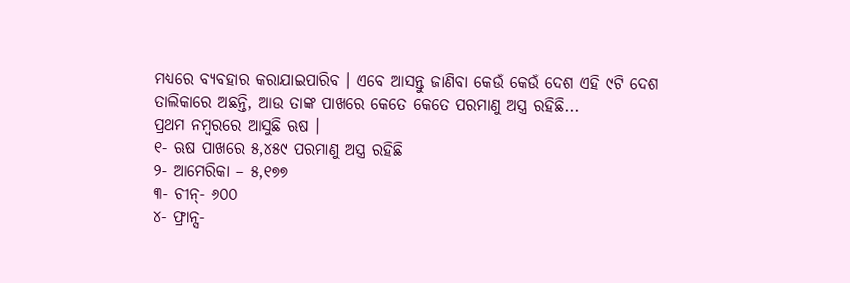ମଧ୍ୟରେ ବ୍ୟବହାର କରାଯାଇପାରିବ । ଏବେ ଆସନ୍ତୁ ଜାଣିବା କେଉଁ କେଉଁ ଦେଶ ଏହି ୯ଟି ଦେଶ ତାଲିକାରେ ଅଛନ୍ତି, ଆଉ ତାଙ୍କ ପାଖରେ କେତେ କେତେ ପରମାଣୁ ଅସ୍ତ୍ର ରହିଛି...
ପ୍ରଥମ ନମ୍ୱରରେ ଆସୁଛି ଋଷ ।
୧- ଋଷ ପାଖରେ ୫,୪୫୯ ପରମାଣୁ ଅସ୍ତ୍ର ରହିଛି
୨- ଆମେରିକା – ୫,୧୭୭
୩- ଚୀନ୍- ୬୦୦
୪- ଫ୍ରାନ୍ସ-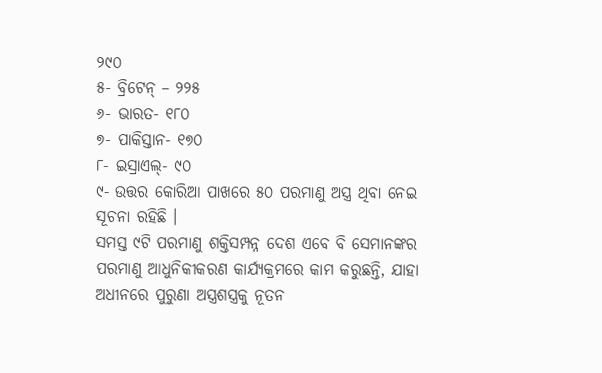୨୯୦
୫- ବ୍ରିଟେନ୍ – ୨୨୫
୬- ଭାରତ- ୧୮୦
୭- ପାକିସ୍ତାନ- ୧୭୦
୮- ଇସ୍ରାଏଲ୍- ୯୦
୯- ଉତ୍ତର କୋରିଆ ପାଖରେ ୫୦ ପରମାଣୁ ଅସ୍ତ୍ର ଥିବା ନେଇ ସୂଚନା ରହିଛି ।
ସମସ୍ତ ୯ଟି ପରମାଣୁ ଶକ୍ତିସମ୍ପନ୍ନ ଦେଶ ଏବେ ବି ସେମାନଙ୍କର ପରମାଣୁ ଆଧୁନିକୀକରଣ କାର୍ଯ୍ୟକ୍ରମରେ କାମ କରୁଛନ୍ତି, ଯାହା ଅଧୀନରେ ପୁରୁଣା ଅସ୍ତ୍ରଶସ୍ତ୍ରକୁ ନୂତନ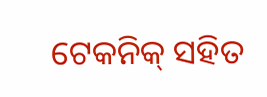ଟେକନିକ୍ ସହିତ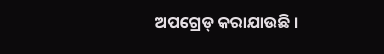ଅପଗ୍ରେଡ୍ କରାଯାଉଛି ।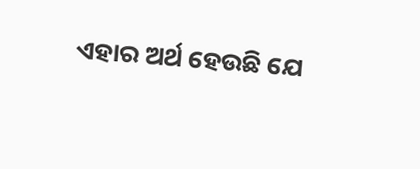ଏହାର ଅର୍ଥ ହେଉଛି ଯେ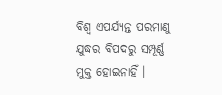ବିଶ୍ୱ ଏପର୍ଯ୍ୟନ୍ତ ପରମାଣୁ ଯୁଦ୍ଧର ବିପଦରୁ ସମ୍ପୂର୍ଣ୍ଣ ମୁକ୍ତ ହୋଇନାହିଁ ।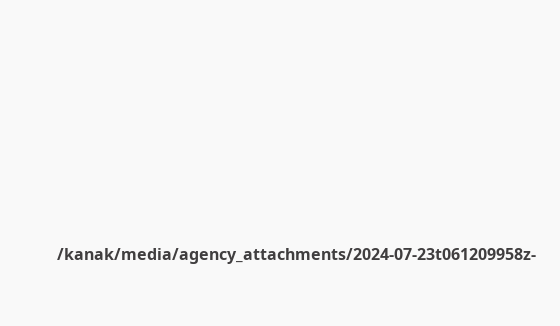/kanak/media/agency_attachments/2024-07-23t061209958z-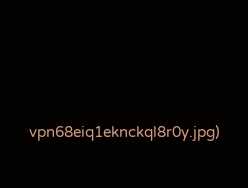vpn68eiq1eknckql8r0y.jpg)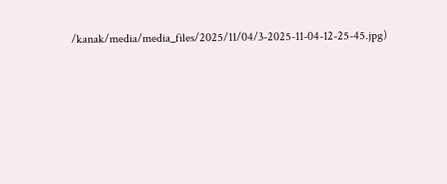/kanak/media/media_files/2025/11/04/3-2025-11-04-12-25-45.jpg)